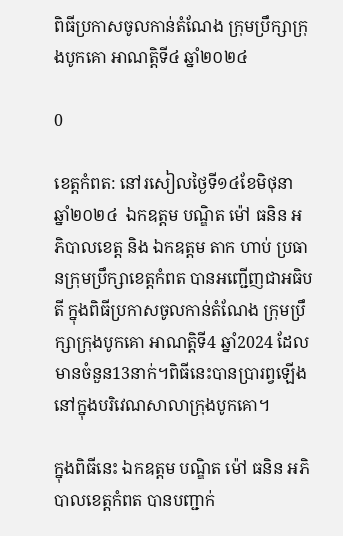ពិធីប្រកាសចូលកាន់តំណែង ក្រុមប្រឹក្សាក្រុងបូកគោ អាណត្តិទី៤ ឆ្នាំ២០២៤

0

ខេត្តកំពត: នៅរសៀលថ្ងៃទី១៤ខែមិថុនា ឆ្នាំ២០២៤  ឯកឧត្ដម បណ្ឌិត ម៉ៅ ធនិន អភិបាលខេត្ត និង ឯកឧត្ដម តាក ហាប់ ប្រធានក្រុមប្រឹក្សាខេត្តកំពត បានអញ្ជើញជាអធិបតី ក្នុងពិធីប្រកាសចូលកាន់តំណែង ក្រុមប្រឹក្សាក្រុងបូកគោ អាណត្តិទី4 ឆ្នាំ2024 ដែលមានចំនួន13នាក់។ពិធីនេះបានប្រារព្វឡើង នៅក្នុងបរិវេណសាលាក្រុងបូកគោ។

ក្នុងពិធីនេះ ឯកឧត្តម បណ្ឌិត ម៉ៅ ធនិន អភិបាលខេត្តកំពត បានបញ្ជាក់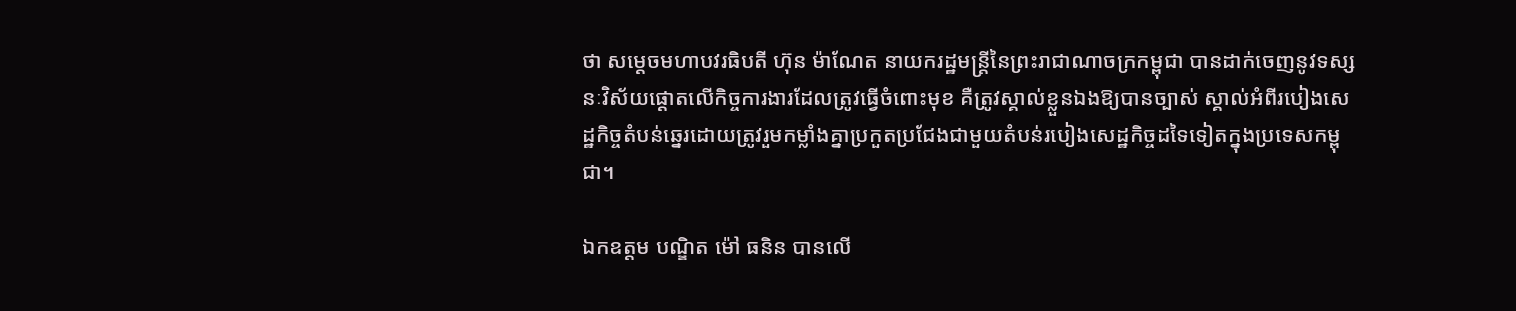ថា សម្ដេចមហាបវរធិបតី ហ៊ុន ម៉ាណែត នាយករដ្ឋមន្ត្រីនៃព្រះរាជាណាចក្រកម្ពុជា បានដាក់ចេញនូវទស្សនៈវិស័យផ្ដោតលើកិច្ចការងារដែលត្រូវធ្វើចំពោះមុខ គឺត្រូវស្គាល់ខ្លួនឯងឱ្យបានច្បាស់ ស្គាល់អំពីរបៀងសេដ្ឋកិច្ចតំបន់ឆ្នេរដោយត្រូវរួមកម្លាំងគ្នាប្រកួតប្រជែងជាមួយតំបន់របៀងសេដ្ឋកិច្ចដទៃទៀតក្នុងប្រទេសកម្ពុជា។

ឯកឧត្តម បណ្ឌិត ម៉ៅ ធនិន បានលើ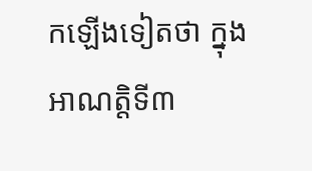កឡើងទៀតថា ក្នុងអាណត្តិទី៣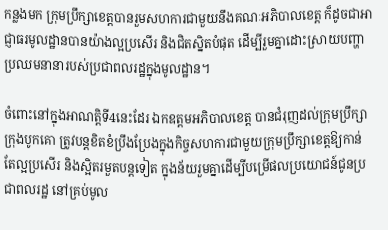កន្លងមក ក្រុមប្រឹក្សាខេត្តបានរួមសហការជាមួយនឹងគណៈអភិបាលខេត្ត ក៏ដូចជាអាជ្ញាធរមូលដ្ឋានបានយ៉ាងល្អប្រសើរ និងជិតស្និតបំផុត ដើម្បីរួមគ្នាដោះស្រាយបញ្ហាប្រឈមនានារបស់ប្រជាពលរដ្ឋក្នុងមូលដ្ឋាន។

ចំពោះនៅក្នុងអាណត្តិទី4នេះដែរ ឯកឧត្តមអភិបាលខេត្ត បានជំរុញដល់ក្រុមប្រឹក្សាក្រុងបូកគោ ត្រូវបន្តខិតខំប្រឹងប្រែងក្នុងកិច្ចសហការជាមួយក្រុមប្រឹក្សាខេត្តឱ្យកាន់តែល្អប្រសើរ និងស្អិតរមួតបន្តទៀត ក្នុងន័យរួមគ្នាដើម្បីបម្រើផលប្រយោជន៍ជូនប្រជាពលរដ្ឋ នៅគ្រប់មូល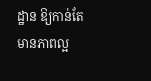ដ្ឋាន ឱ្យកាន់តែមានភាពល្អ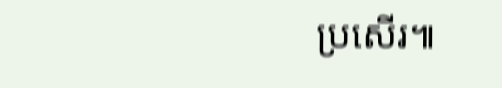ប្រសើរ៕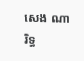សេង ណារិទ្ធ